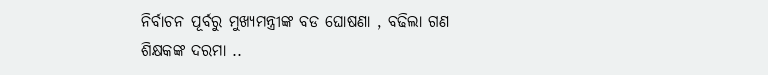ନିର୍ବାଚନ ପୂର୍ବରୁ ମୁଖ୍ୟମନ୍ତ୍ରୀଙ୍କ ବଡ ଘୋଷଣା , ବଢିଲା ଗଣ ଶିକ୍ଷକଙ୍କ ଦରମା ..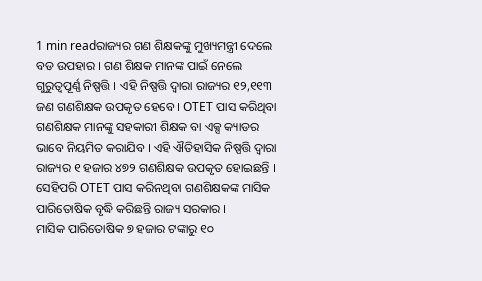1 min readରାଜ୍ୟର ଗଣ ଶିକ୍ଷକଙ୍କୁ ମୁଖ୍ୟମନ୍ତ୍ରୀ ଦେଲେ ବଡ ଉପହାର । ଗଣ ଶିକ୍ଷକ ମାନଙ୍କ ପାଇଁ ନେଲେ ଗୁରୁତ୍ୱପୂର୍ଣ୍ଣ ନିଷ୍ପତ୍ତି । ଏହି ନିଷ୍ପତ୍ତି ଦ୍ୱାରା ରାଜ୍ୟର ୧୨,୧୧୩ ଜଣ ଗଣଶିକ୍ଷକ ଉପକୃତ ହେବେ । OTET ପାସ କରିଥିବା ଗଣଶିକ୍ଷକ ମାନଙ୍କୁ ସହକାରୀ ଶିକ୍ଷକ ବା ଏକ୍ସ କ୍ୟାଡର ଭାବେ ନିୟମିତ କରାଯିବ । ଏହି ଐତିହାସିକ ନିଷ୍ପତ୍ତି ଦ୍ୱାରା ରାଜ୍ୟର ୧ ହଜାର ୪୭୨ ଗଣଶିକ୍ଷକ ଉପକୃତ ହୋଇଛନ୍ତି । ସେହିପରି OTET ପାସ କରିନଥିବା ଗଣଶିକ୍ଷକଙ୍କ ମାସିକ ପାରିତୋଷିକ ବୃଦ୍ଧି କରିଛନ୍ତି ରାଜ୍ୟ ସରକାର ।
ମାସିକ ପାରିତୋଷିକ ୭ ହଜାର ଟଙ୍କାରୁ ୧୦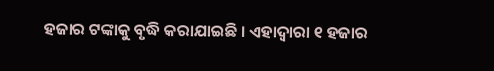ହଜାର ଟଙ୍କାକୁ ବୃଦ୍ଧି କରାଯାଇଛି । ଏହାଦ୍ୱାରା ୧ ହଜାର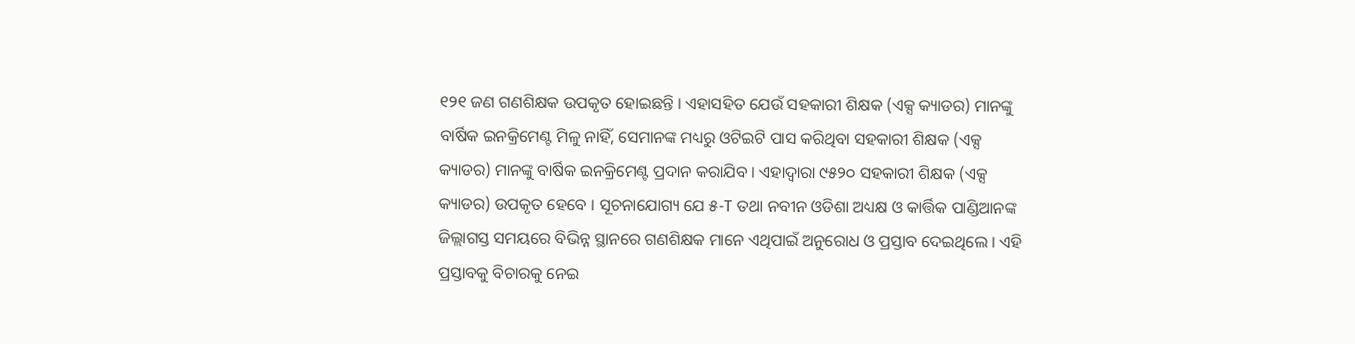୧୨୧ ଜଣ ଗଣଶିକ୍ଷକ ଉପକୃତ ହୋଇଛନ୍ତି । ଏହାସହିତ ଯେଉଁ ସହକାରୀ ଶିକ୍ଷକ (ଏକ୍ସ କ୍ୟାଡର) ମାନଙ୍କୁ ବାର୍ଷିକ ଇନକ୍ରିମେଣ୍ଟ ମିଳୁ ନାହିଁ, ସେମାନଙ୍କ ମଧ୍ୟରୁ ଓଟିଇଟି ପାସ କରିଥିବା ସହକାରୀ ଶିକ୍ଷକ (ଏକ୍ସ କ୍ୟାଡର) ମାନଙ୍କୁ ବାର୍ଷିକ ଇନକ୍ରିମେଣ୍ଟ ପ୍ରଦାନ କରାଯିବ । ଏହାଦ୍ୱାରା ୯୫୨୦ ସହକାରୀ ଶିକ୍ଷକ (ଏକ୍ସ କ୍ୟାଡର) ଉପକୃତ ହେବେ । ସୂଚନାଯୋଗ୍ୟ ଯେ ୫-T ତଥା ନବୀନ ଓଡିଶା ଅଧ୍ୟକ୍ଷ ଓ କାର୍ତ୍ତିକ ପାଣ୍ଡିଆନଙ୍କ ଜିଲ୍ଲାଗସ୍ତ ସମୟରେ ବିଭିନ୍ନ ସ୍ଥାନରେ ଗଣଶିକ୍ଷକ ମାନେ ଏଥିପାଇଁ ଅନୁରୋଧ ଓ ପ୍ରସ୍ତାବ ଦେଇଥିଲେ । ଏହି ପ୍ରସ୍ତାବକୁ ବିଚାରକୁ ନେଇ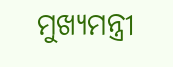ମୁଖ୍ୟମନ୍ତ୍ରୀ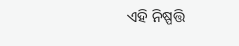ଏହି ନିଷ୍ପତ୍ତି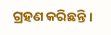ଗ୍ରହଣ କରିଛନ୍ତି ।